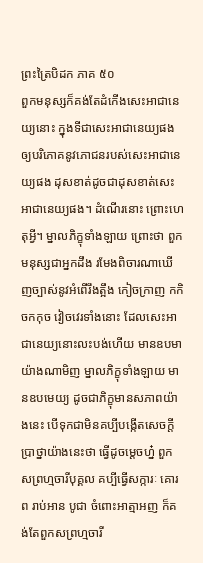ព្រះត្រៃបិដក ភាគ ៥០
ពួកមនុស្សក៏គង់តែដំកើងសេះអាជានេយ្យនោះ ក្នុងទីជាសេះអាជានេយ្យផង ឲ្យបរិភោគនូវភោជនរបស់សេះអាជានេយ្យផង ដុសខាត់ដូចជាដុសខាត់សេះអាជានេយ្យផង។ ដំណើរនោះ ព្រោះហេតុអ្វី។ ម្នាលភិក្ខុទាំងឡាយ ព្រោះថា ពួកមនុស្សជាអ្នកដឹង រមែងពិចារណាឃើញច្បាស់នូវអំពើរឹងត្អឹង កៀចក្រាញ កកិចកកុច វៀចវេរទាំងនោះ ដែលសេះអាជានេយ្យនោះលះបង់ហើយ មានឧបមាយ៉ាងណាមិញ ម្នាលភិក្ខុទាំងឡាយ មានឧបមេយ្យ ដូចជាភិក្ខុមានសភាពយ៉ាងនេះ បើទុកជាមិនគប្បីបង្កើតសេចក្តីប្រាថ្នាយ៉ាងនេះថា ធ្វើដូចម្តេចហ្ន៎ ពួកសព្រហ្មចារីបុគ្គល គប្បីធ្វើសក្ការៈ គោរព រាប់អាន បូជា ចំពោះអាត្មាអញ ក៏គង់តែពួកសព្រហ្មចារី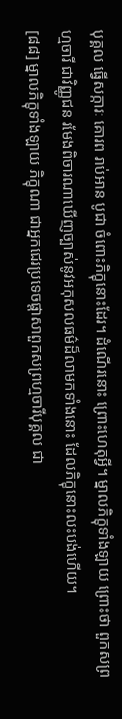បុគ្គល ធ្វើសក្ការៈ គោរព រាប់អាន បូជា ចំពោះភិក្ខុនោះដែរ។ ដំណើរនោះ ព្រោះហេតុអ្វី។ ម្នាលភិក្ខុទាំងឡាយ ព្រោះថា ពួកសព្រហ្មចារី ជាវិញ្ញូជន រមែងពិចារណាឃើញច្បាស់នូវអកុសលធម៌ដ៏លាមកទាំងនោះ ដែលភិក្ខុនោះលះបង់ហើយ។
[៨៨] ម្នាលភិក្ខុទាំងឡាយ ភិក្ខុណា ជាអ្នកជេរប្រទេចផ្តាសាពួកសព្រហ្មចារីបុគ្គល ជា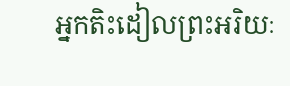អ្នកតិះដៀលព្រះអរិយៈ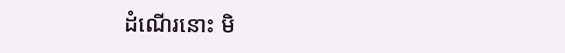ដំណើរនោះ មិ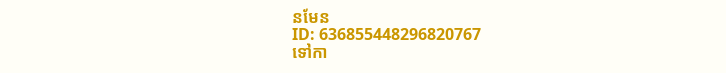នមែន
ID: 636855448296820767
ទៅកា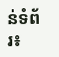ន់ទំព័រ៖